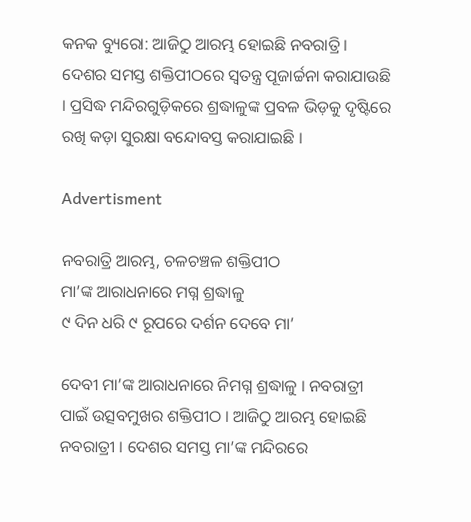କନକ ବ୍ୟୁରୋ: ଆଜିଠୁ ଆରମ୍ଭ ହୋଇଛି ନବରାତ୍ରି । ଦେଶର ସମସ୍ତ ଶକ୍ତିପୀଠରେ ସ୍ବତନ୍ତ୍ର ପୂଜାର୍ଚ୍ଚନା କରାଯାଉଛି । ପ୍ରସିଦ୍ଧ ମନ୍ଦିରଗୁଡ଼ିକରେ ଶ୍ରଦ୍ଧାଳୁଙ୍କ ପ୍ରବଳ ଭିଡ଼କୁ ଦୃଷ୍ଟିରେ ରଖି କଡ଼ା ସୁରକ୍ଷା ବନ୍ଦୋବସ୍ତ କରାଯାଇଛି ।

Advertisment

ନବରାତ୍ରି ଆରମ୍ଭ, ଚଳଚଞ୍ଚଳ ଶକ୍ତିପୀଠ
ମା’ଙ୍କ ଆରାଧନାରେ ମଗ୍ନ ଶ୍ରଦ୍ଧାଳୁ
୯ ଦିନ ଧରି ୯ ରୂପରେ ଦର୍ଶନ ଦେବେ ମା’

ଦେବୀ ମା’ଙ୍କ ଆରାଧନାରେ ନିମଗ୍ନ ଶ୍ରଦ୍ଧାଳୁ । ନବରାତ୍ରୀ ପାଇଁ ଉତ୍ସବମୁଖର ଶକ୍ତିପୀଠ । ଆଜିଠୁ ଆରମ୍ଭ ହୋଇଛି ନବରାତ୍ରୀ । ଦେଶର ସମସ୍ତ ମା’ଙ୍କ ମନ୍ଦିରରେ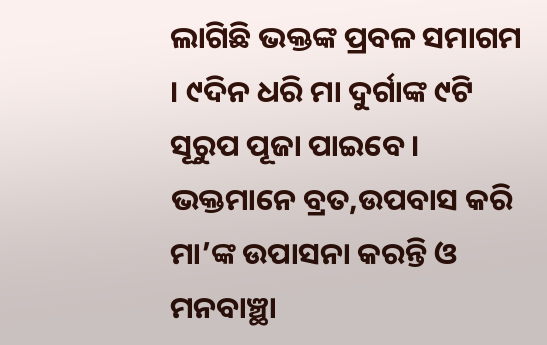ଲାଗିଛି ଭକ୍ତଙ୍କ ପ୍ରବଳ ସମାଗମ । ୯ଦିନ ଧରି ମା ଦୁର୍ଗାଙ୍କ ୯ଟି ସୂରୁପ ପୂଜା ପାଇବେ । ଭକ୍ତମାନେ ବ୍ରତ,ଉପବାସ କରି ମା’ଙ୍କ ଉପାସନା କରନ୍ତି ଓ ମନବାଞ୍ଛା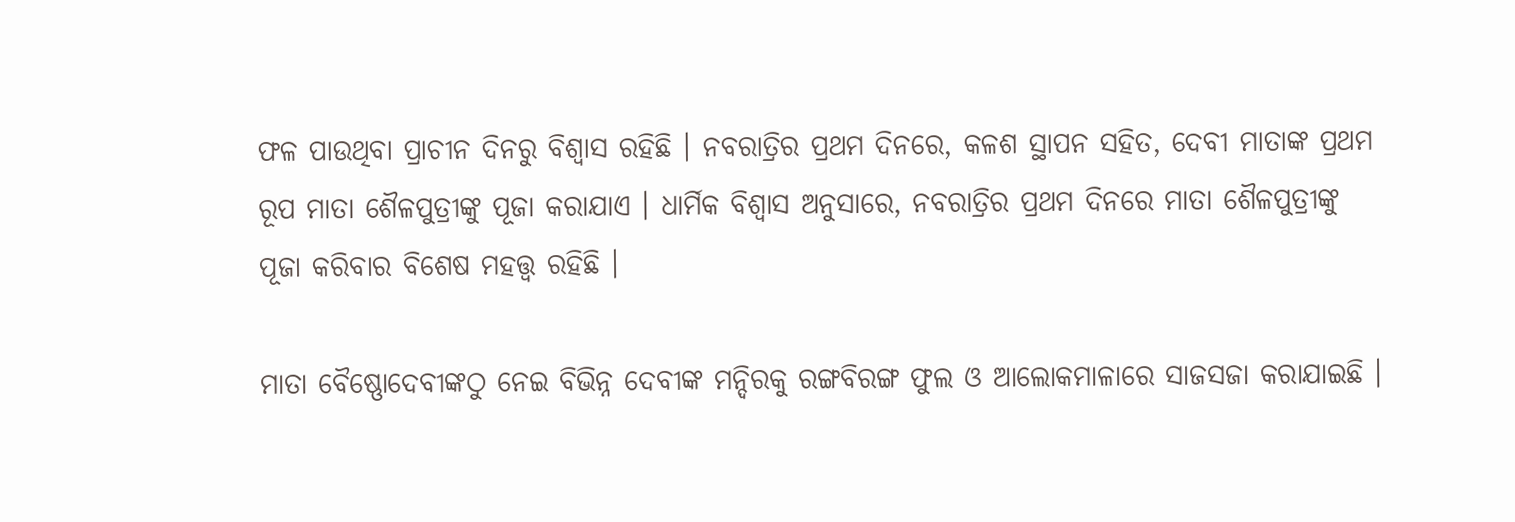ଫଳ ପାଉଥିବା ପ୍ରାଚୀନ ଦିନରୁ ବିଶ୍ବାସ ରହିଛି । ନବରାତ୍ରିର ପ୍ରଥମ ଦିନରେ, କଳଶ ସ୍ଥାପନ ସହିତ, ଦେବୀ ମାତାଙ୍କ ପ୍ରଥମ ରୂପ ମାତା ଶୈଳପୁତ୍ରୀଙ୍କୁ ପୂଜା କରାଯାଏ । ଧାର୍ମିକ ବିଶ୍ୱାସ ଅନୁସାରେ, ନବରାତ୍ରିର ପ୍ରଥମ ଦିନରେ ମାତା ଶୈଳପୁତ୍ରୀଙ୍କୁ ପୂଜା କରିବାର ବିଶେଷ ମହତ୍ତ୍ୱ ରହିଛି ।

ମାତା ବୈଷ୍ଣୋଦେବୀଙ୍କଠୁ ନେଇ ବିଭିନ୍ନ ଦେବୀଙ୍କ ମନ୍ଦିରକୁ ରଙ୍ଗବିରଙ୍ଗ ଫୁଲ ଓ ଆଲୋକମାଳାରେ ସାଜସଜା କରାଯାଇଛି ।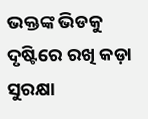ଭକ୍ତଙ୍କ ଭିଡକୁ ଦୃଷ୍ଟିରେ ରଖି କଡ଼ା ସୁରକ୍ଷା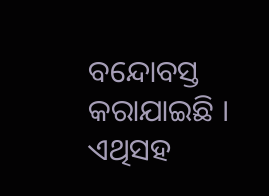ବନ୍ଦୋବସ୍ତ କରାଯାଇଛି । ଏଥିସହ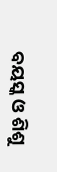ବୟସ୍କ ଓ ଶିଶୁ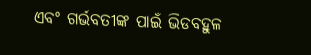ଏବଂ ଗର୍ଭବତୀଙ୍କ ପାଇଁ ଭିଡବହୁଳ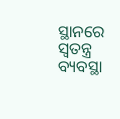ସ୍ଥାନରେ ସ୍ବତନ୍ତ୍ର ବ୍ୟବସ୍ଥା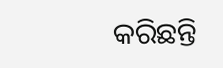କରିଛନ୍ତି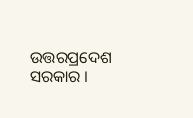ଉତ୍ତରପ୍ରଦେଶ ସରକାର ।